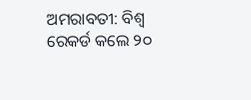ଅମରାବତୀ: ବିଶ୍ବ ରେକର୍ଡ କଲେ ୨୦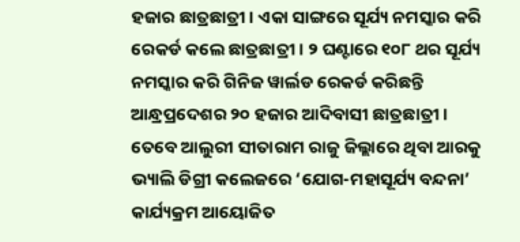ହଜାର ଛାତ୍ରଛାତ୍ରୀ । ଏକା ସାଙ୍ଗରେ ସୂର୍ଯ୍ୟ ନମସ୍କାର କରି ରେକର୍ଡ କଲେ ଛାତ୍ରଛାତ୍ରୀ । ୨ ଘଣ୍ଟାରେ ୧୦୮ ଥର ସୂର୍ଯ୍ୟ ନମସ୍କାର କରି ଗିନିଜ ୱାର୍ଲଡ ରେକର୍ଡ କରିଛନ୍ତି ଆନ୍ଧ୍ରପ୍ରଦେଶର ୨୦ ହଜାର ଆଦିବାସୀ ଛାତ୍ରଛାତ୍ରୀ ।
ତେବେ ଆଲୁରୀ ସୀତାରାମ ରାଜୁ ଜିଲ୍ଲାରେ ଥିବା ଆରକୁ ଭ୍ୟାଲି ଡିଗ୍ରୀ କଲେଜରେ ‘ଯୋଗ-ମହାସୂର୍ଯ୍ୟ ବନ୍ଦନା’ କାର୍ଯ୍ୟକ୍ରମ ଆୟୋଜିତ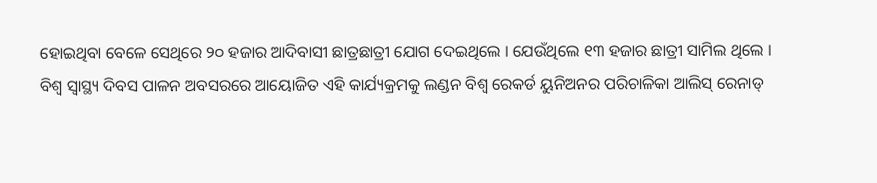ହୋଇଥିବା ବେଳେ ସେଥିରେ ୨୦ ହଜାର ଆଦିବାସୀ ଛାତ୍ରଛାତ୍ରୀ ଯୋଗ ଦେଇଥିଲେ । ଯେଉଁଥିଲେ ୧୩ ହଜାର ଛାତ୍ରୀ ସାମିଲ ଥିଲେ ।
ବିଶ୍ୱ ସ୍ୱାସ୍ଥ୍ୟ ଦିବସ ପାଳନ ଅବସରରେ ଆୟୋଜିତ ଏହି କାର୍ଯ୍ୟକ୍ରମକୁ ଲଣ୍ଡନ ବିଶ୍ୱ ରେକର୍ଡ ୟୁନିଅନର ପରିଚାଳିକା ଆଲିସ୍ ରେନାଡ୍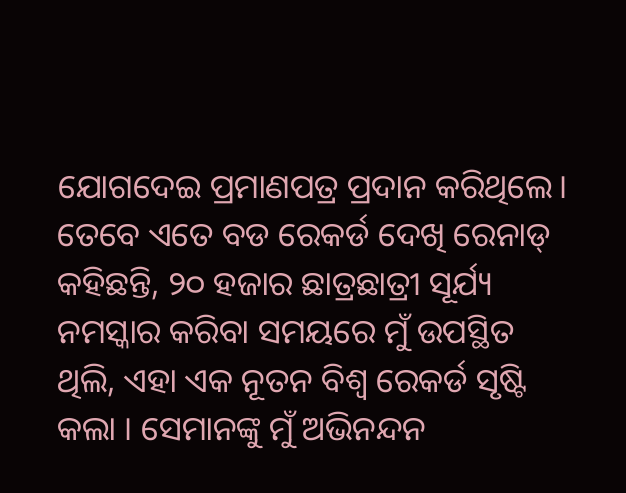ଯୋଗଦେଇ ପ୍ରମାଣପତ୍ର ପ୍ରଦାନ କରିଥିଲେ। ତେବେ ଏତେ ବଡ ରେକର୍ଡ ଦେଖି ରେନାଡ୍ କହିଛନ୍ତି, ୨୦ ହଜାର ଛାତ୍ରଛାତ୍ରୀ ସୂର୍ଯ୍ୟ ନମସ୍କାର କରିବା ସମୟରେ ମୁଁ ଉପସ୍ଥିତ ଥିଲି, ଏହା ଏକ ନୂତନ ବିଶ୍ୱ ରେକର୍ଡ ସୃଷ୍ଟି କଲା । ସେମାନଙ୍କୁ ମୁଁ ଅଭିନନ୍ଦନ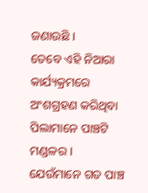ଜଣାଉଛି ।
ତେବେ ଏହି ନିଆରା କାର୍ଯ୍ୟକ୍ରମରେ ଅଂଶଗ୍ରହଣ କରିଥିବା ପିଲାମାନେ ପାଞ୍ଚଟି ମଣ୍ଡଳର । ଯେଉଁମାନେ ଗତ ପାଞ୍ଚ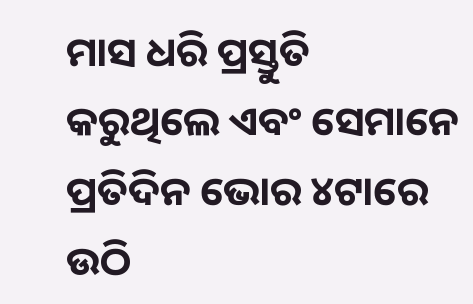ମାସ ଧରି ପ୍ରସ୍ତୁତି କରୁଥିଲେ ଏବଂ ସେମାନେ ପ୍ରତିଦିନ ଭୋର ୪ଟାରେ ଉଠି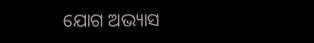ଯୋଗ ଅଭ୍ୟାସ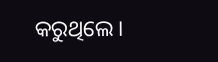କରୁଥିଲେ।